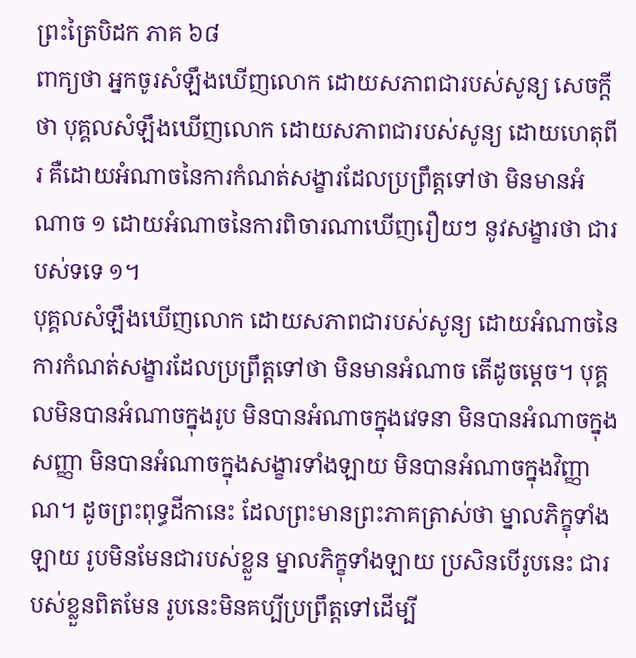ព្រះត្រៃបិដក ភាគ ៦៨
ពាក្យថា អ្នកចូរសំឡឹងឃើញលោក ដោយសភាពជារបស់សូន្យ សេចក្តីថា បុគ្គលសំឡឹងឃើញលោក ដោយសភាពជារបស់សូន្យ ដោយហេតុពីរ គឺដោយអំណាចនៃការកំណត់សង្ខារដែលប្រព្រឹត្តទៅថា មិនមានអំណាច ១ ដោយអំណាចនៃការពិចារណាឃើញរឿយៗ នូវសង្ខារថា ជារបស់ទទេ ១។
បុគ្គលសំឡឹងឃើញលោក ដោយសភាពជារបស់សូន្យ ដោយអំណាចនៃការកំណត់សង្ខារដែលប្រព្រឹត្តទៅថា មិនមានអំណាច តើដូចម្ដេច។ បុគ្គលមិនបានអំណាចក្នុងរូប មិនបានអំណាចក្នុងវេទនា មិនបានអំណាចក្នុងសញ្ញា មិនបានអំណាចក្នុងសង្ខារទាំងឡាយ មិនបានអំណាចក្នុងវិញ្ញាណ។ ដូចព្រះពុទ្ធដីកានេះ ដែលព្រះមានព្រះភាគត្រាស់ថា ម្នាលភិក្ខុទាំងឡាយ រូបមិនមែនជារបស់ខ្លួន ម្នាលភិក្ខុទាំងឡាយ ប្រសិនបើរូបនេះ ជារបស់ខ្លួនពិតមែន រូបនេះមិនគប្បីប្រព្រឹត្តទៅដើម្បី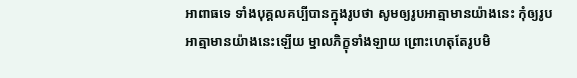អាពាធទេ ទាំងបុគ្គលគប្បីបានក្នុងរូបថា សូមឲ្យរូបអាត្មាមានយ៉ាងនេះ កុំឲ្យរូបអាត្មាមានយ៉ាងនេះឡើយ ម្នាលភិក្ខុទាំងឡាយ ព្រោះហេតុតែរូបមិ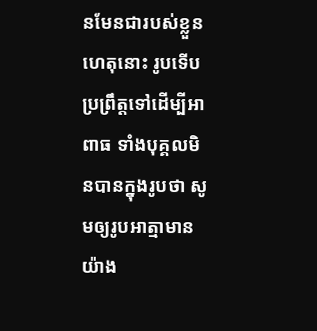នមែនជារបស់ខ្លួន ហេតុនោះ រូបទើបប្រព្រឹត្តទៅដើម្បីអាពាធ ទាំងបុគ្គលមិនបានក្នុងរូបថា សូមឲ្យរូបអាត្មាមានយ៉ាង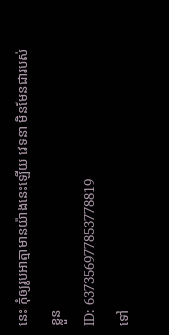នេះ កុំឲ្យរូបអាត្មាមានយ៉ាងនេះឡើយ វេទនា មិនមែនជារបស់ខ្លួន
ID: 637356977853778819
ទៅ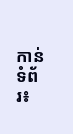កាន់ទំព័រ៖